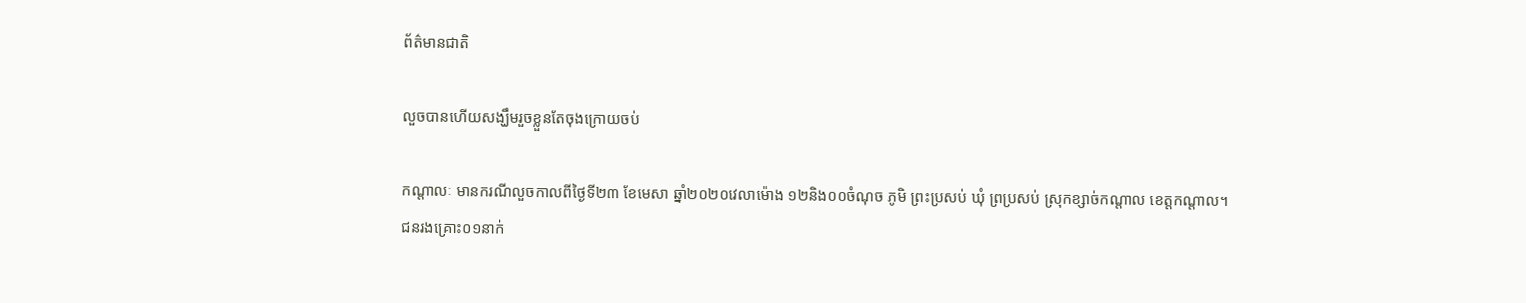ព័ត៌មានជាតិ

លួចបានហើយសង្ឃឹមរួចខ្លួនតែចុងក្រោយចប់

កណ្តាលៈ មានករណីលួចកាលពីថ្ងៃទី២៣ ខែមេសា ឆ្នាំ២០២០វេលាម៉ោង ១២និង០០ចំណុច ភូមិ ព្រះប្រសប់ ឃុំ ព្រប្រសប់ ស្រុកខ្សាច់កណ្តាល ខេត្តកណ្តាល។
ជនរងគ្រោះ០១នាក់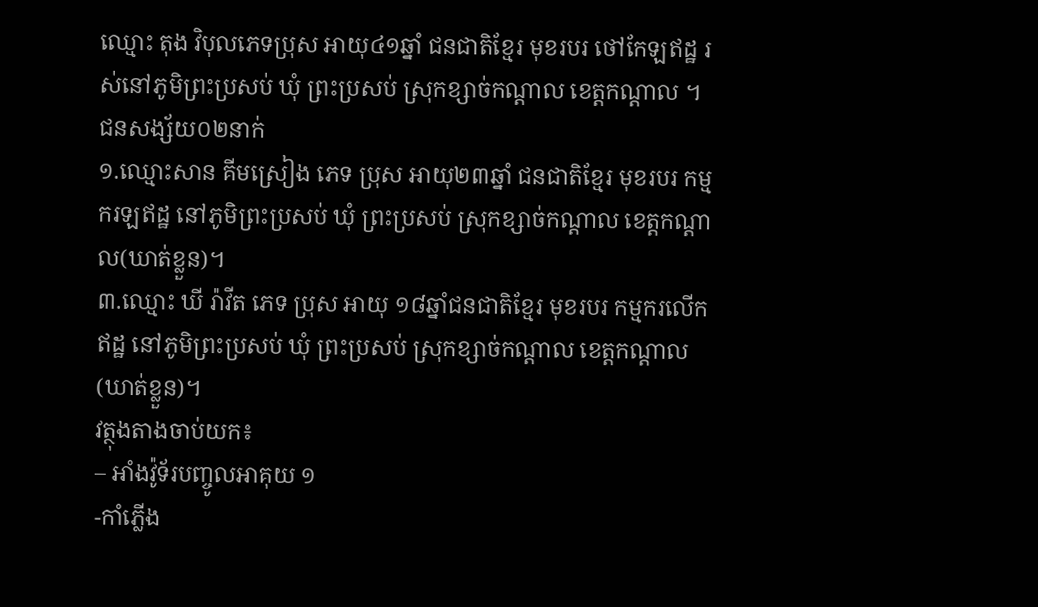ឈ្មោះ តុង វិបុលភេទប្រុស អាយុ៤១ឆ្នាំ ជនជាតិខ្មែរ មុខរបរ ថៅកែឡឥដ្ឋ រស់នៅភូមិព្រះប្រសប់ ឃុំ ព្រះប្រសប់ ស្រុកខ្សាច់កណ្តាល ខេត្តកណ្តាល ។
ជនសង្ស័យ០២នាក់
១.ឈ្មោះសាន គីមស្រៀង ភេទ ប្រុស អាយុ២៣ឆ្នាំ ជនជាតិខ្មែរ មុខរបរ កម្មករឡឥដ្ឋ នៅភូមិព្រះប្រសប់ ឃុំ ព្រះប្រសប់ ស្រុកខ្សាច់កណ្តាល ខេត្តកណ្តាល(ឃាត់ខ្លួន)។
៣.ឈ្មោះ ឃី រ៉ាវីត ភេទ ប្រុស អាយុ ១៨ឆ្នាំជនជាតិខ្មែរ មុខរបរ កម្មករលើកឥដ្ឋ នៅភូមិព្រះប្រសប់ ឃុំ ព្រះប្រសប់ ស្រុកខ្សាច់កណ្តាល ខេត្តកណ្តាល(ឃាត់ខ្លួន)។
វត្ថុងតាងចាប់យក៖
– អាំងវ៉ូទ័របញ្ចូលអាគុយ ១
-កាំភ្លើង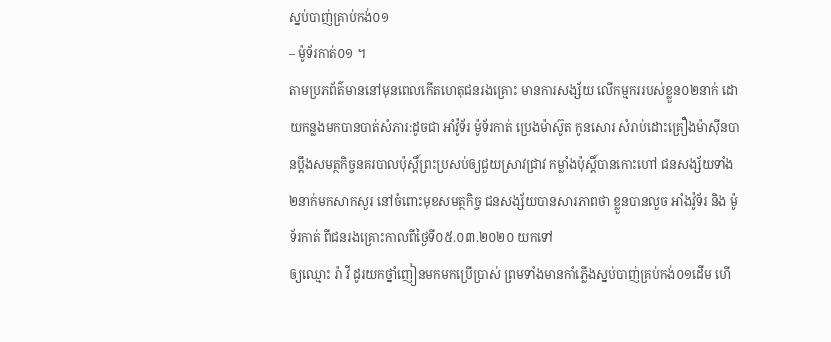ស្នប់បាញ់គ្រាប់កង់០១
– ម៉ូទ័រកាត់០១ ។
តាមប្រភព័ត៌មាននៅមុនពេលកើតហេតុជនរងគ្រោះ មានការសង្ស័យ លើកម្មកររបស់ខ្លួន០២នាក់ ដោយកន្លងមកបានបាត់សំភារ:ដូចជា អាំវ៉ូទ័រ ម៉ូទ័រកាត់ ប្រេងម៉ាស៊ូត កូនសោរ សំរាប់ដោះគ្រឿងម៉ាស៊ីនបានប្តឹងសមត្ថកិច្ចនគរបាលប៉ុស្តិ៍ព្រះប្រសប់ឲ្យជួយស្រាវជ្រាវ កម្លាំងប៉ុស្តិ៍បានកោះហៅ ជនសង្ស័យទាំង២នាក់មកសាកសួរ នៅចំពោះមុខសមត្ថកិច្ច ជនសង្ស័យបានសារភាពថា ខ្លួនបានលួច អាំងវ៉ូទ័រ និង ម៉ូទ័រកាត់ ពីជនរងគ្រោះកាលពីថ្ងៃទី០៥.០៣.២០២០ យកទៅ
ឲ្យឈ្មោះ រ៉ា វី ដូរយកថ្នាំញៀនមកមកប្រើប្រាស់ ព្រមទាំងមានកាំភ្លើងស្នប់បាញ់គ្រប់កង់០១ដើម ហើ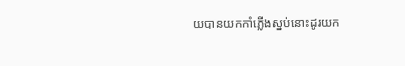យបានយកកាំភ្លើងស្នប់នោះដូរយក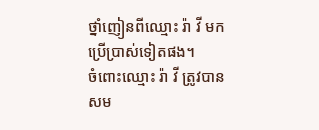ថ្នាំញៀនពីឈ្មោះ រ៉ា វី មកប្រើប្រាស់ទៀតផង។
ចំពោះឈ្មោះ រ៉ា វី ត្រូវបានសម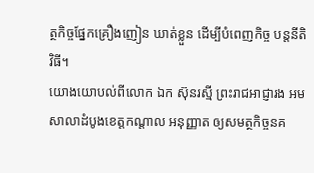ត្ថកិច្ចផ្នែកគ្រឿងញៀន ឃាត់ខ្លួន ដើម្បីបំពេញកិច្ច បន្តនីតិវិធី។
យោងយោបល់ពីលោក ឯក ស៊ុនរស្មី ព្រះរាជអាជ្ញារង អមសាលាដំបូងខេត្តកណ្តាល អនុញ្ញាត ឲ្យសមត្ថកិច្ចនគ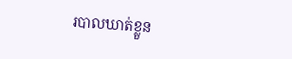របាលឃាត់ខ្លួន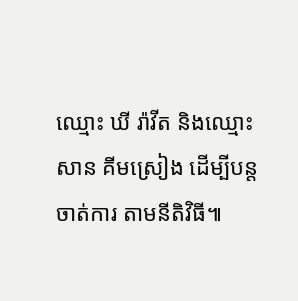ឈ្មោះ ឃី រ៉ាវីត និងឈ្មោះ សាន គីមស្រៀង ដើម្បីបន្ត ចាត់ការ តាមនីតិវិធី៕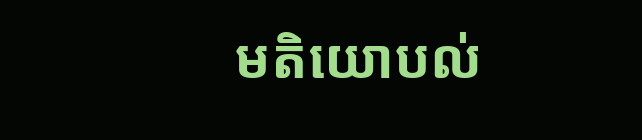មតិយោបល់